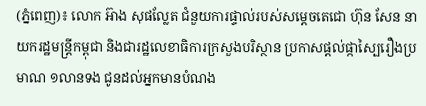(ភ្នំពេញ)៖ លោក អ៊ាង សុផល្លែត ជំនួយការផ្ទាល់របស់សម្តេចតេជោ ហ៊ុន សែន នាយករដ្ឋមន្ត្រីកម្ពុជា និងជារដ្ឋលេខាធិការក្រសួងបរិស្ថាន ប្រកាសផ្តល់ផ្កាស្បៃរឿងប្រមាណ ១លានទង ជូនដល់អ្នកមានបំណង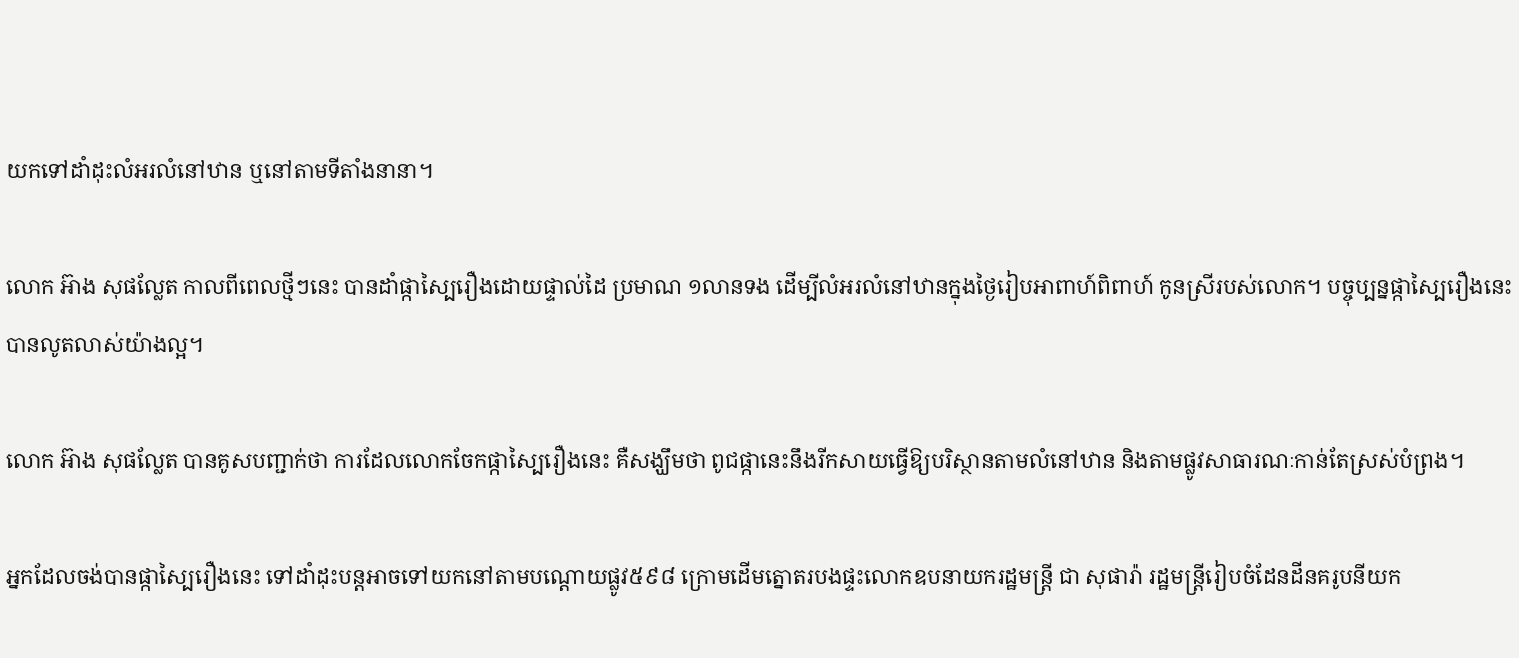យកទៅដាំដុះលំអរលំនៅឋាន ឬនៅតាមទីតាំងនានា។

លោក អ៊ាង សុផល្លែត កាលពីពេលថ្មីៗនេះ បានដាំផ្កាស្បៃរឿងដោយផ្ទាល់ដៃ ប្រមាណ ១លានទង ដើម្បីលំអរលំនៅឋានក្នុងថ្ងៃរៀបអាពាហ៍ពិពាហ៍ កូនស្រីរបស់លោក។ បច្ចុប្បន្នផ្កាស្បៃរឿងនេះ បានលូតលាស់យ៉ាងល្អ។

លោក អ៊ាង សុផល្លែត បានគូសបញ្ជាក់ថា ការដែលលោកចែកផ្កាស្បៃរឿងនេះ គឺសង្ឃឹមថា ពូជផ្កានេះនឹងរីកសាយធ្វើឱ្យបរិស្ថានតាមលំនៅឋាន និងតាមផ្លូវសាធារណៈកាន់តែស្រស់បំព្រង។

អ្នកដែលចង់បានផ្កាស្បៃរឿងនេះ ទៅដាំដុះបន្តអាចទៅយកនៅតាមបណ្តោយផ្លូវ៥៩៨ ក្រោមដើមត្នោតរបងផ្ទះលោកឧបនាយករដ្ឋមន្ត្រី ជា សុផារ៉ា រដ្ឋមន្ត្រីរៀបចំដែនដីនគរូបនីយក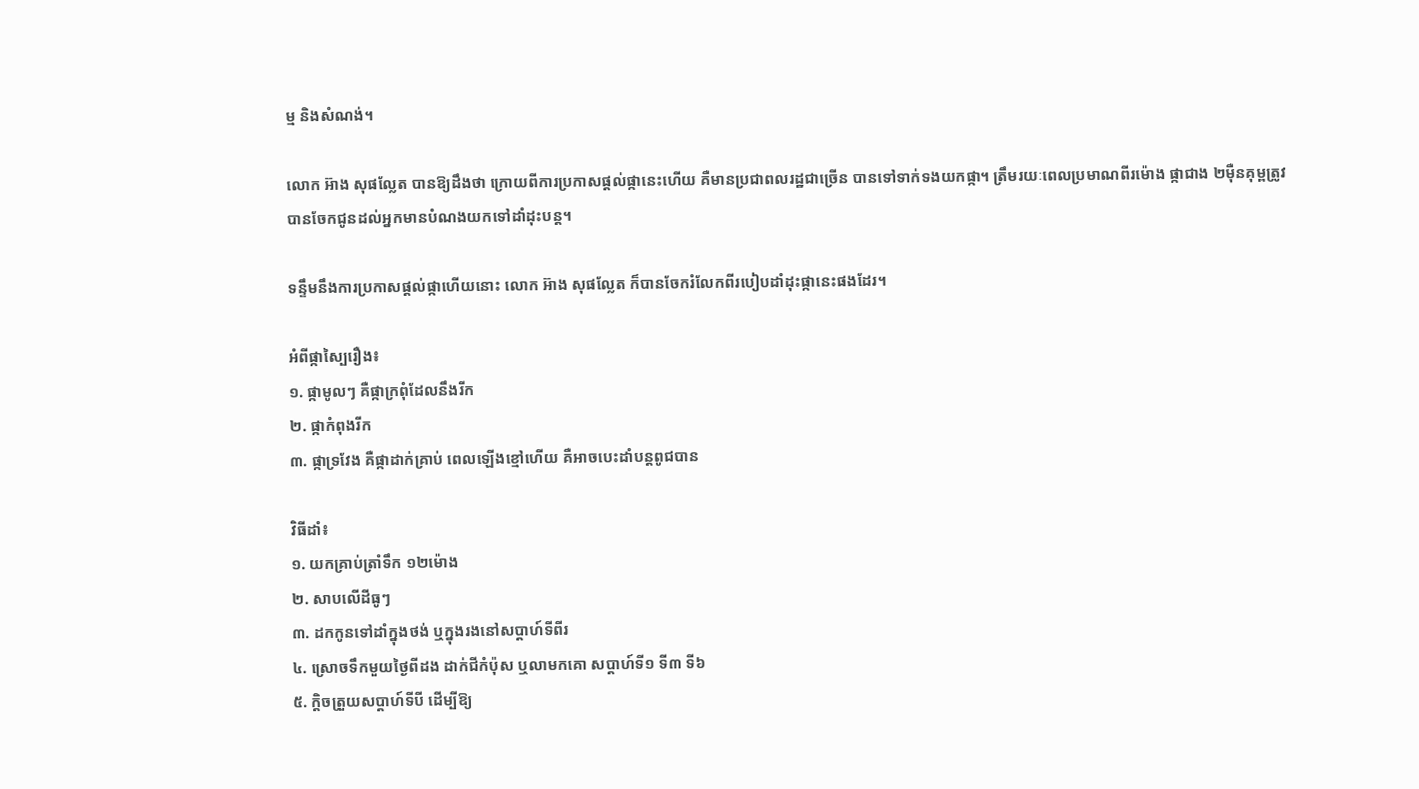ម្ម និងសំណង់។

លោក អ៊ាង សុផល្លែត បានឱ្យដឹងថា ក្រោយពីការប្រកាសផ្តល់ផ្កានេះហើយ គឺមានប្រជាពលរដ្ឋជាច្រើន បានទៅទាក់ទងយកផ្កា។ ត្រឹមរយៈពេលប្រមាណពីរម៉ោង ផ្កាជាង ២ម៉ឺនគុម្ពត្រូវបានចែកជូនដល់អ្នកមានបំណងយកទៅដាំដុះបន្ត។

ទន្ទឹមនឹងការប្រកាសផ្តល់ផ្កាហើយនោះ លោក អ៊ាង សុផល្លែត ក៏បានចែករំលែកពីរបៀបដាំដុះផ្កានេះផងដែរ។

អំពីផ្កាស្បៃរឿង៖
១. ផ្កាមូលៗ គឺផ្កាក្រពុំដែលនឹងរីក
២. ផ្កាកំពុងរីក
៣. ផ្កាទ្រវែង គឺផ្កាដាក់គ្រាប់ ពេលឡើងខ្មៅហើយ គឺអាចបេះដាំបន្តពូជបាន

វិធីដាំ៖
១. យកគ្រាប់ត្រាំទឹក ១២ម៉ោង
២. សាបលើដីធូៗ
៣. ដកកូនទៅដាំក្នុងថង់ ឬក្នុងរងនៅសប្តាហ៍ទីពីរ
៤. ស្រោចទឹកមួយថ្ងៃពីដង ដាក់ជីកំប៉ុស ឬលាមកគោ សប្ដាហ៍ទី១ ទី៣ ទី៦
៥. ក្តិចត្រួយសប្តាហ៍ទីបី ដើម្បីឱ្យ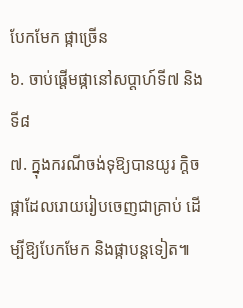បែកមែក ផ្កាច្រើន
៦. ចាប់ផ្តើមផ្កានៅសប្តាហ៍ទី៧ និងទី៨
៧. ក្នុងករណីចង់ទុឱ្យបានយូរ ក្តិចផ្កាដែលរោយរៀបចេញជាគ្រាប់ ដើម្បីឱ្យបែកមែក និងផ្កាបន្តទៀត៕